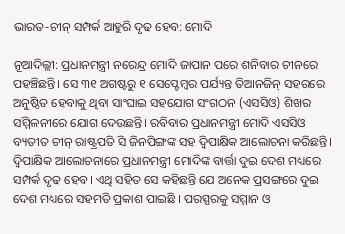ଭାରତ-ଚୀନ୍ ସମ୍ପର୍କ ଆହୁରି ଦୃଢ ହେବ: ମୋଦି

ନୂଆଦିଲ୍ଲୀ: ପ୍ରଧାନମନ୍ତ୍ରୀ ନରେନ୍ଦ୍ର ମୋଦି ଜାପାନ ପରେ ଶନିବାର ଚୀନରେ ପହଞ୍ଚିଛନ୍ତି। ସେ ୩୧ ଅଗଷ୍ଟରୁ ୧ ସେପ୍ଟେମ୍ବର ପର୍ଯ୍ୟନ୍ତ ତିଆନଜିନ୍ ସହରରେ ଅନୁଷ୍ଠିତ ହେବାକୁ ଥିବା ସାଂଘାଇ ସହଯୋଗ ସଂଗଠନ (ଏସସିଓ) ଶିଖର ସମ୍ମିଳନୀରେ ଯୋଗ ଦେଉଛନ୍ତି। ରବିବାର ପ୍ରଧାନମନ୍ତ୍ରୀ ମୋଦି ଏସସିଓ ବ୍ୟତୀତ ଚୀନ୍ ରାଷ୍ଟ୍ରପତି ସି ଜିନପିଙ୍ଗଙ୍କ ସହ ଦ୍ୱିପାକ୍ଷିକ ଆଲୋଚନା କରିଛନ୍ତି। ଦ୍ୱିପାକ୍ଷିକ ଆଲୋଚନାରେ ପ୍ରଧାନମନ୍ତ୍ରୀ ମୋଦିଙ୍କ ବାର୍ତ୍ତା ଦୁଇ ଦେଶ ମଧ୍ୟରେ ସମ୍ପର୍କ ଦୃଢ ହେବ। ଏଥି ସହିତ ସେ କହିଛନ୍ତି ଯେ ଅନେକ ପ୍ରସଙ୍ଗରେ ଦୁଇ ଦେଶ ମଧ୍ୟରେ ସହମତି ପ୍ରକାଶ ପାଇଛି । ପରସ୍ପରକୁ ସମ୍ମାନ ଓ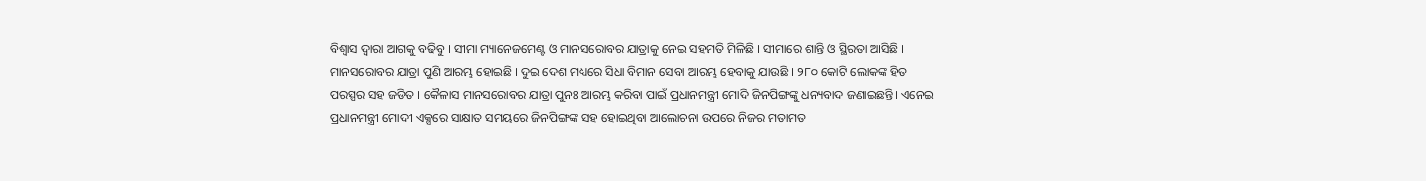ବିଶ୍ୱାସ ଦ୍ୱାରା ଆଗକୁ ବଢିବୁ । ସୀମା ମ୍ୟାନେଜମେଣ୍ଟ ଓ ମାନସରୋବର ଯାତ୍ରାକୁ ନେଇ ସହମତି ମିଳିଛି । ସୀମାରେ ଶାନ୍ତି ଓ ସ୍ଥିରତା ଆସିଛି । ମାନସରୋବର ଯାତ୍ରା ପୁଣି ଆରମ୍ଭ ହୋଇଛି । ଦୁଇ ଦେଶ ମଧ୍ୟରେ ସିଧା ବିମାନ ସେବା ଆରମ୍ଭ ହେବାକୁ ଯାଉଛି । ୨୮୦ କୋଟି ଲୋକଙ୍କ ହିତ ପରସ୍ପର ସହ ଜଡିତ । କୈଳାସ ମାନସରୋବର ଯାତ୍ରା ପୁନଃ ଆରମ୍ଭ କରିବା ପାଇଁ ପ୍ରଧାନମନ୍ତ୍ରୀ ମୋଦି ଜିନପିଙ୍ଗଙ୍କୁ ଧନ୍ୟବାଦ ଜଣାଇଛନ୍ତି। ଏନେଇ ପ୍ରଧାନମନ୍ତ୍ରୀ ମୋଦୀ ଏକ୍ସରେ ସାକ୍ଷାତ ସମୟରେ ଜିନପିଙ୍ଗଙ୍କ ସହ ହୋଇଥିବା ଆଲୋଚନା ଉପରେ ନିଜର ମତାମତ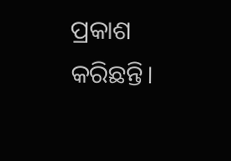ପ୍ରକାଶ କରିଛନ୍ତି।